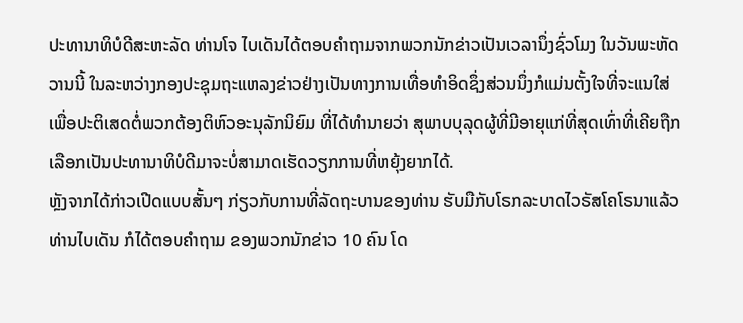ປະທານາທິບໍດີສະຫະລັດ ທ່ານໂຈ ໄບເດັນໄດ້ຕອບຄຳຖາມຈາກພວກນັກຂ່າວເປັນເວລານຶ່ງຊົ່ວໂມງ ໃນວັນພະຫັດວານນີ້ ໃນລະຫວ່າງກອງປະຊຸມຖະແຫລງຂ່າວຢ່າງເປັນທາງການເທື່ອທຳອິດຊຶ່ງສ່ວນນຶ່ງກໍແມ່ນຕັ້ງໃຈທີ່ຈະແນໃສ່ເພື່ອປະຕິເສດຕໍ່ພວກຕ້ອງຕິຫົວອະນຸລັກນິຍົມ ທີ່ໄດ້ທຳນາຍວ່າ ສຸພາບບຸລຸດຜູ້ທີ່ມີອາຍຸແກ່ທີ່ສຸດເທົ່າທີ່ເຄີຍຖືກເລືອກເປັນປະທານາທິບໍດີມາຈະບໍ່ສາມາດເຮັດວຽກການທີ່ຫຍຸ້ງຍາກໄດ້.
ຫຼັງຈາກໄດ້ກ່າວເປີດແບບສັ້ນໆ ກ່ຽວກັບການທີ່ລັດຖະບານຂອງທ່ານ ຮັບມືກັບໂຣກລະບາດໄວຣັສໂຄໂຣນາແລ້ວ ທ່ານໄບເດັນ ກໍໄດ້ຕອບຄຳຖາມ ຂອງພວກນັກຂ່າວ 10 ຄົນ ໂດ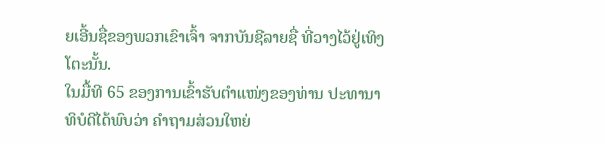ຍເອີ້ນຊື່ຂອງພວກເຂົາເຈົ້າ ຈາກບັນຊີລາຍຊື່ ທີ່ວາງໄວ້ຢູ່ເທິງໂຕະນັ້ນ.
ໃນມື້ທີ 65 ຂອງການເຂົ້າຮັບຕຳແໜ່ງຂອງທ່ານ ປະທານາທິບໍດີໄດ້ພົບວ່າ ຄຳຖາມສ່ວນໃຫຍ່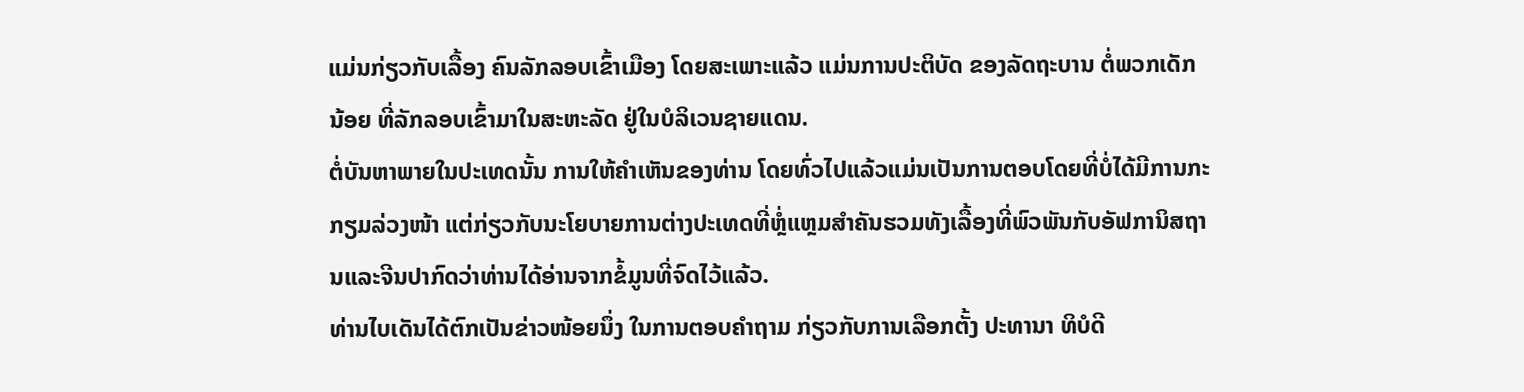ແມ່ນກ່ຽວກັບເລື້ອງ ຄົນລັກລອບເຂົ້າເມືອງ ໂດຍສະເພາະແລ້ວ ແມ່ນການປະຕິບັດ ຂອງລັດຖະບານ ຕໍ່ພວກເດັກນ້ອຍ ທີ່ລັກລອບເຂົ້າມາໃນສະຫະລັດ ຢູ່ໃນບໍລິເວນຊາຍແດນ.
ຕໍ່ບັນຫາພາຍໃນປະເທດນັ້ນ ການໃຫ້ຄຳເຫັນຂອງທ່ານ ໂດຍທົ່ວໄປແລ້ວແມ່ນເປັນການຕອບໂດຍທີ່ບໍ່ໄດ້ມີການກະກຽມລ່ວງໜ້າ ແຕ່ກ່ຽວກັບນະໂຍບາຍການຕ່າງປະເທດທີ່ຫຼໍ່ແຫຼມສຳຄັນຮວມທັງເລື້ອງທີ່ພົວພັນກັບອັຟການິສຖານແລະຈີນປາກົດວ່າທ່ານໄດ້ອ່ານຈາກຂໍ້ມູນທີ່ຈົດໄວ້ແລ້ວ.
ທ່ານໄບເດັນໄດ້ຕົກເປັນຂ່າວໜ້ອຍນຶ່ງ ໃນການຕອບຄຳຖາມ ກ່ຽວກັບການເລືອກຕັ້ງ ປະທານາ ທິບໍດີ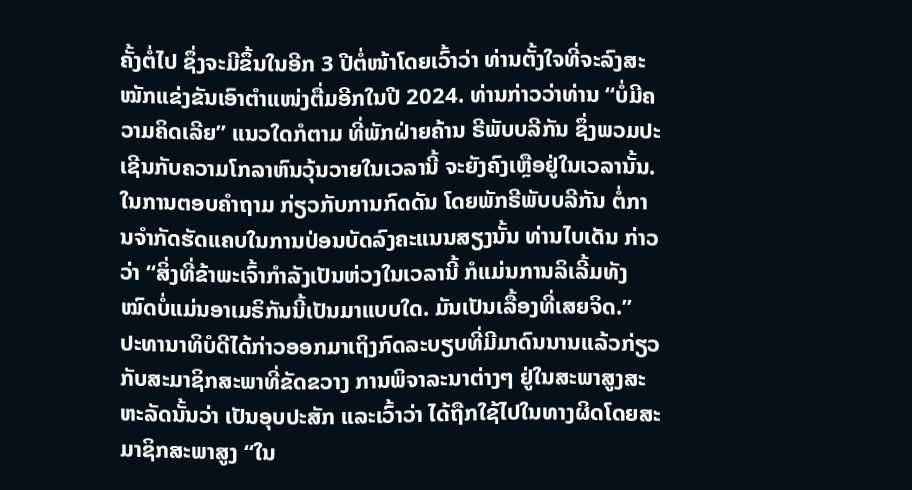ຄັ້ງຕໍ່ໄປ ຊຶ່ງຈະມີຂຶ້ນໃນອີກ 3 ປີຕໍ່ໜ້າໂດຍເວົ້າວ່າ ທ່ານຕັ້ງໃຈທີ່ຈະລົງສະໝັກແຂ່ງຂັນເອົາຕຳແໜ່ງຕື່ມອີກໃນປີ 2024. ທ່ານກ່າວວ່າທ່ານ “ບໍ່ມີຄວາມຄິດເລີຍ” ແນວໃດກໍຕາມ ທີ່ພັກຝ່າຍຄ້ານ ຣີພັບບລີກັນ ຊຶ່ງພວມປະເຊີນກັບຄວາມໂກລາຫົນວຸ້ນວາຍໃນເວລານີ້ ຈະຍັງຄົງເຫຼືອຢູ່ໃນເວລານັ້ນ.
ໃນການຕອບຄຳຖາມ ກ່ຽວກັບການກົດດັນ ໂດຍພັກຣີພັບບລີກັນ ຕໍ່ການຈຳກັດຮັດແຄບໃນການປ່ອນບັດລົງຄະແນນສຽງນັ້ນ ທ່ານໄບເດັນ ກ່າວວ່າ “ສິ່ງທີ່ຂ້າພະເຈົ້າກຳລັງເປັນຫ່ວງໃນເວລານີ້ ກໍແມ່ນການລິເລີ້ມທັງໝົດບໍ່ແມ່ນອາເມຣິກັນນີ້ເປັນມາແບບໃດ. ມັນເປັນເລື້ອງທີ່ເສຍຈິດ.”
ປະທານາທິບໍດີໄດ້ກ່າວອອກມາເຖິງກົດລະບຽບທີ່ມີມາດົນນານແລ້ວກ່ຽວກັບສະມາຊິກສະພາທີ່ຂັດຂວາງ ການພິຈາລະນາຕ່າງໆ ຢູ່ໃນສະພາສູງສະຫະລັດນັ້ນວ່າ ເປັນອຸບປະສັກ ແລະເວົ້າວ່າ ໄດ້ຖືກໃຊ້ໄປໃນທາງຜິດໂດຍສະມາຊິກສະພາສູງ “ໃນ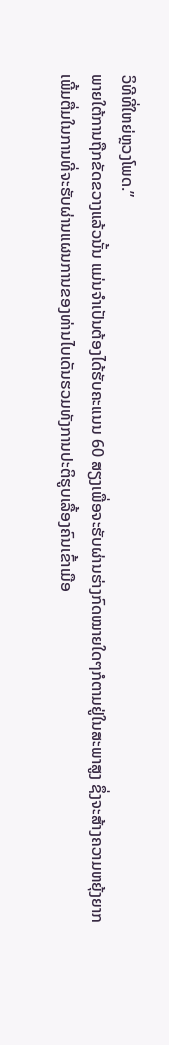ວິທີທີ່ໃຫຍ່ຫຼວງໂພດ.”
ພາຍໃຕ້ການຖືກຂັດຂວາງແລ້ວນັ້ນ ແມ່ນຈຳເປັນຕ້ອງໄດ້ຮັບຄະແນນ 60 ສຽງເພື່ອຈະຮັບຜ່ານຮ່າງກົດໝາຍໃດໆກໍຕາມຢູ່ໃນສະພາສູງ ຊຶ່ງຈະສ້າງຄວາມຫຍຸ້ງຍາກເພີ້ມຕື່ມໃນການທີ່ຈະຮັບຜ່ານແຜນການຂອງທ່ານໄບເດັນຮວມທັງການປະຕິຮູບເລື້ອງຄົນເຂົ້າເມືອ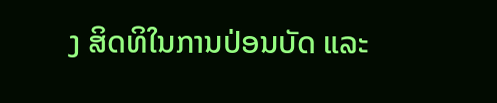ງ ສິດທິໃນການປ່ອນບັດ ແລະ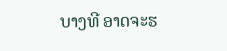ບາງທີ ອາດຈະຮ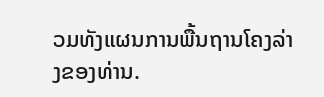ວມທັງແຜນການພື້ນຖານໂຄງລ່າງຂອງທ່ານ.